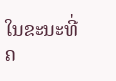ໃນຂະນະທີ່ຄ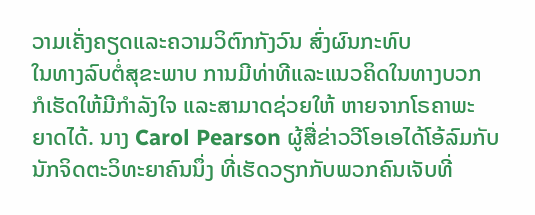ວາມເຄັ່ງຄຽດແລະຄວາມວິຕົກກັງວົນ ສົ່ງຜົນກະທົບ
ໃນທາງລົບຕໍ່ສຸຂະພາບ ການມີທ່າທີແລະແນວຄິດໃນທາງບວກ
ກໍເຮັດໃຫ້ມີກໍາລັງໃຈ ແລະສາມາດຊ່ວຍໃຫ້ ຫາຍຈາກໂຣຄາພະ
ຍາດໄດ້. ນາງ Carol Pearson ຜູ້ສື່ຂ່າວວີໂອເອໄດ້ໂອ້ລົມກັບ
ນັກຈິດຕະວິທະຍາຄົນນຶ່ງ ທີ່ເຮັດວຽກກັບພວກຄົນເຈັບທີ່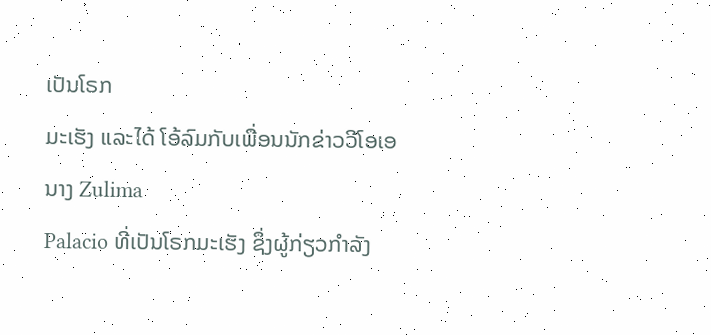ເປັນໂຣກ
ມະເຮັງ ແລະໄດ້ ໂອ້ລົມກັບເພື່ອນນັກຂ່າວວີໂອເອ ນາງ Zulima
Palacio ທີ່ເປັນໂຣກມະເຮັງ ຊຶ່ງຜູ້ກ່ຽວກຳລັງ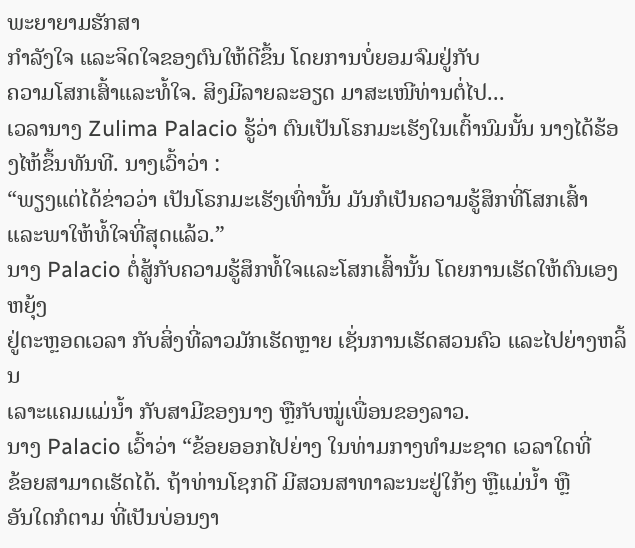ພະຍາຍາມຮັກສາ
ກໍາລັງໃຈ ແລະຈິດໃຈຂອງຕົນໃຫ້ດີຂຶ້ນ ໂດຍການບໍ່ຍອມຈົມຢູ່ກັບ
ຄວາມໂສກເສົ້າແລະທໍ້ໃຈ. ສິງມີລາຍລະອຽດ ມາສະເໜີທ່ານຕໍ່ໄປ...
ເວລານາງ Zulima Palacio ຮູ້ວ່າ ຕົນເປັນໂຣກມະເຮັງໃນເຕົ້ານົມນັ້ນ ນາງໄດ້ຮ້ອງໄຫ້ຂຶ້ນທັນທີ. ນາງເວົ້າວ່າ :
“ພຽງແຕ່ໄດ້ຂ່າວວ່າ ເປັນໂຣກມະເຮັງເທົ່ານັ້ນ ມັນກໍເປັນຄວາມຮູ້ສຶກທີ່ໂສກເສົ້າ
ແລະພາໃຫ້ທໍ້ໃຈທີ່ສຸດແລ້ວ.”
ນາງ Palacio ຕໍ່ສູ້ກັບຄວາມຮູ້ສຶກທໍ້ໃຈແລະໂສກເສົ້ານັ້ນ ໂດຍການເຮັດໃຫ້ຕົນເອງຫຍຸ້ງ
ຢູ່ຕະຫຼອດເວລາ ກັບສິ່ງທີ່ລາວມັກເຮັດຫຼາຍ ເຊັ່ນການເຮັດສວນຄົວ ແລະໄປຍ່າງຫລິ້ນ
ເລາະແຄມແມ່ນ້ຳ ກັບສາມີຂອງນາງ ຫຼືກັບໝູ່ເພື່ອນຂອງລາວ.
ນາງ Palacio ເວົ້າວ່າ “ຂ້ອຍອອກໄປຍ່າງ ໃນທ່າມກາງທຳມະຊາດ ເວລາໃດທີ່
ຂ້ອຍສາມາດເຮັດໄດ້. ຖ້າທ່ານໂຊກດີ ມີສວນສາທາລະນະຢູ່ໃກ້ໆ ຫຼືແມ່ນ້ຳ ຫຼື
ອັນໃດກໍຕາມ ທີ່ເປັນບ່ອນງາ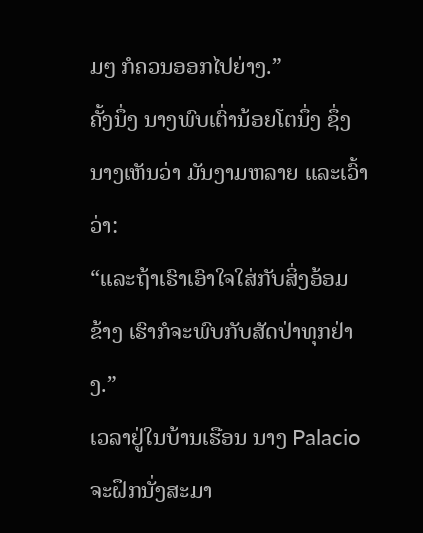ມໆ ກໍຄວນອອກໄປຍ່າງ.”
ຄັ້ງນຶ່ງ ນາງພົບເຕົ່ານ້ອຍໂຕນຶ່ງ ຊຶ່ງນາງເຫັນວ່າ ມັນງາມຫລາຍ ແລະເວົ້າວ່າ:
“ແລະຖ້າເຮົາເອົາໃຈໃສ່ກັບສິ່ງອ້ອມຂ້າງ ເຮົາກໍຈະພົບກັບສັດປ່າທຸກຢ່າງ.”
ເວລາຢູ່ໃນບ້ານເຮືອນ ນາງ Palacio ຈະຝຶກນັ່ງສະມາ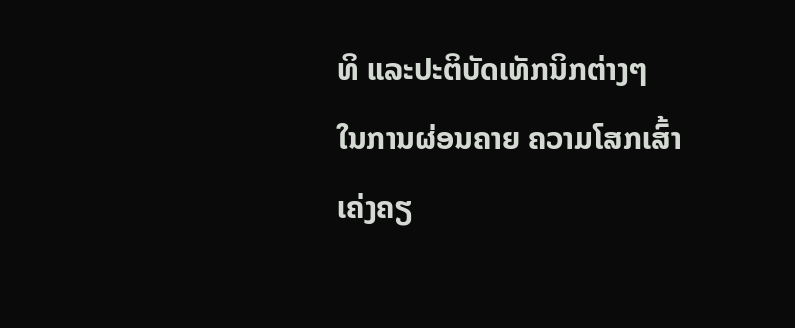ທິ ແລະປະຕິບັດເທັກນິກຕ່າງໆ
ໃນການຜ່ອນຄາຍ ຄວາມໂສກເສົ້າ ເຄ່ງຄຽ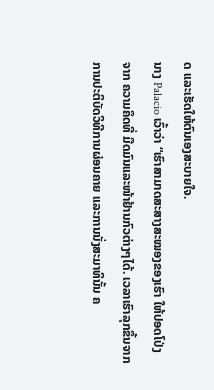ດ ແລະເຮັດໃຫ້ຕົນເອງສະບາຍໃຈ.
ນາງ Palacio ເວົ້າວ່າ “ເຮົາສາມາດສະສາງສະໝອງຂອງເຮົາ ໃຫ້ປອດໂປ່ງ
ຈາກ ຄວາມຄຶດທີ່ ມືດມົນແລະໜ້າຢ້ານກົວຕ່າງໆໄດ້. ເວລາເຮົາລຸກຂຶ້ນຈາກ
ການປະຕິບັດວິທີການຜ່ອນຄາຍ ແລະການນັ່ງສະມາທິນັ້ນ ຄ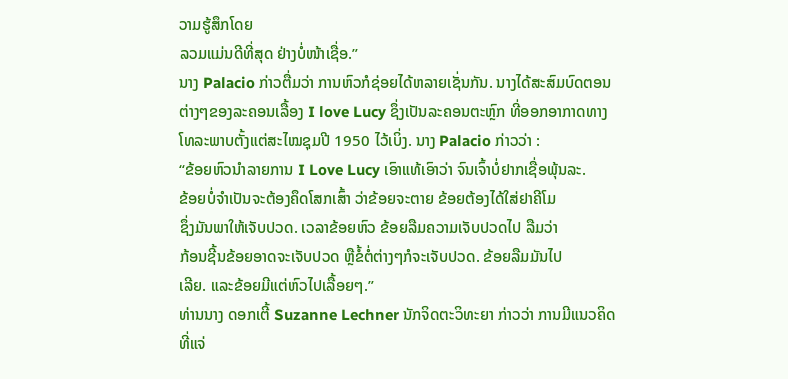ວາມຮູ້ສຶກໂດຍ
ລວມແມ່ນດີທີ່ສຸດ ຢ່າງບໍ່ໜ້າເຊື່ອ.”
ນາງ Palacio ກ່າວຕື່ມວ່າ ການຫົວກໍຊ່ອຍໄດ້ຫລາຍເຊັ່ນກັນ. ນາງໄດ້ສະສົມບົດຕອນຕ່າງໆຂອງລະຄອນເລື້ອງ I love Lucy ຊຶ່ງເປັນລະຄອນຕະຫຼົກ ທີ່ອອກອາກາດທາງ
ໂທລະພາບຕັ້ງແຕ່ສະໄໝຊຸມປີ 1950 ໄວ້ເບິ່ງ. ນາງ Palacio ກ່າວວ່າ :
“ຂ້ອຍຫົວນຳລາຍການ I Love Lucy ເອົາແທ້ເອົາວ່າ ຈົນເຈົ້າບໍ່ຢາກເຊື່ອພຸ້ນລະ.
ຂ້ອຍບໍ່ຈຳເປັນຈະຕ້ອງຄຶດໂສກເສົ້າ ວ່າຂ້ອຍຈະຕາຍ ຂ້ອຍຕ້ອງໄດ້ໃສ່ຢາຄີໂມ
ຊຶ່ງມັນພາໃຫ້ເຈັບປວດ. ເວລາຂ້ອຍຫົວ ຂ້ອຍລືມຄວາມເຈັບປວດໄປ ລືມວ່າ
ກ້ອນຊີ້ນຂ້ອຍອາດຈະເຈັບປວດ ຫຼືຂໍ້ຕໍ່ຕ່າງໆກໍຈະເຈັບປວດ. ຂ້ອຍລືມມັນໄປ
ເລີຍ. ແລະຂ້ອຍມີແຕ່ຫົວໄປເລື້ອຍໆ.”
ທ່ານນາງ ດອກເຕີ້ Suzanne Lechner ນັກຈິດຕະວິທະຍາ ກ່າວວ່າ ການມີແນວຄິດ
ທີ່ແຈ່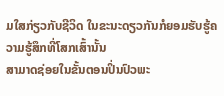ມໃສກ່ຽວກັບຊີວິດ ໃນຂະນະດຽວກັນກໍຍອມຮັບຮູ້ຄວາມຮູ້ສຶກທີ່ໂສກເສົ້ານັ້ນ
ສາມາດຊ່ອຍໃນຂັ້ນຕອນປິ່ນປົວພະ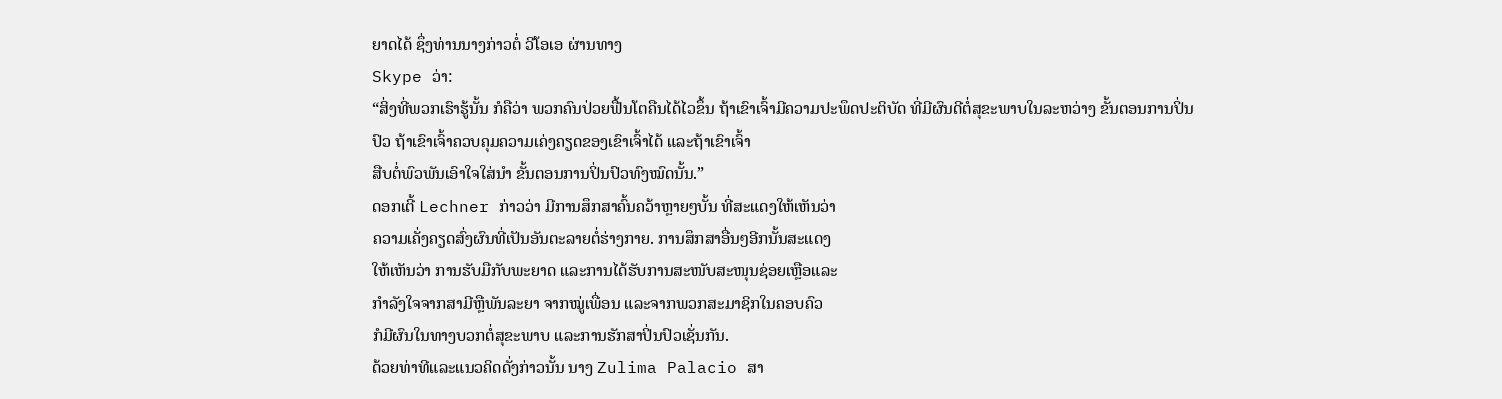ຍາດໄດ້ ຊຶ່ງທ່ານນາງກ່າວຕໍ່ ວີໂອເອ ຜ່ານທາງ
Skype ວ່າ:
“ສິ່ງທີ່ພວກເຮົາຮູ້ນັ້ນ ກໍຄືວ່າ ພວກຄົນປ່ວຍຟື້ນໂຕຄືນໄດ້ໄວຂຶ້ນ ຖ້າເຂົາເຈົ້າມີຄວາມປະພຶດປະຕິບັດ ທີ່ມີຜົນດີຕໍ່ສຸຂະພາບໃນລະຫວ່າງ ຂັ້ນຕອນການປິ່ນ
ປົວ ຖ້າເຂົາເຈົ້າຄວບຄຸມຄວາມເຄ່ງຄຽດຂອງເຂົາເຈົ້າໄດ້ ແລະຖ້າເຂົາເຈົ້າ
ສືບຕໍ່ພົວພັນເອົາໃຈໃສ່ນໍາ ຂັ້ນຕອນການປິ່ນປົວທົງໝົດນັ້ນ.”
ດອກເຕີ້ Lechner ກ່າວວ່າ ມີການສຶກສາຄົ້ນຄວ້າຫຼາຍໆບັ້ນ ທີ່ສະແດງໃຫ້ເຫັນວ່າ
ຄວາມເຄັ່ງຄຽດສົ່ງຜົນທີ່ເປັນອັນຕະລາຍຕໍ່ຮ່າງກາຍ. ການສຶກສາອື່ນໆອີກນັ້ນສະແດງ
ໃຫ້ເຫັນວ່າ ການຮັບມືກັບພະຍາດ ແລະການໄດ້ຮັບການສະໜັບສະໜຸນຊ່ອຍເຫຼືອແລະ
ກໍາລັງໃຈຈາກສາມີຫຼືພັນລະຍາ ຈາກໝູ່ເພື່ອນ ແລະຈາກພວກສະມາຊິກໃນຄອບຄົວ
ກໍມີຜົນໃນທາງບວກຕໍ່ສຸຂະພາບ ແລະການຮັກສາປິ່ນປົວເຊັ່ນກັນ.
ດ້ວຍທ່າທີແລະແນວຄິດດັ່ງກ່າວນັ້ນ ນາງ Zulima Palacio ສາ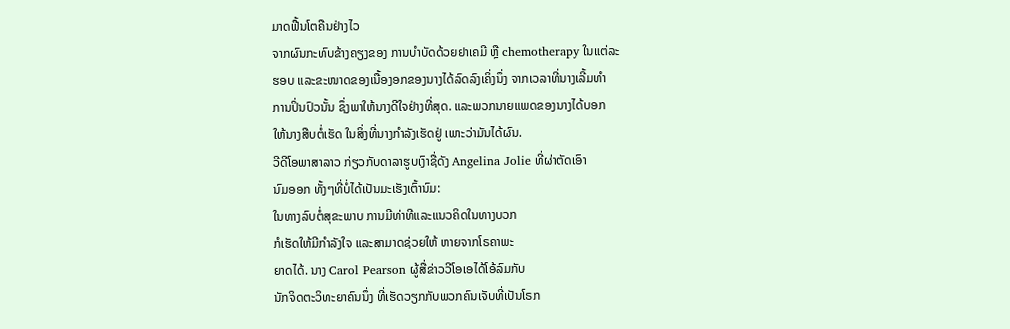ມາດຟື້ນໂຕຄືນຢ່າງໄວ
ຈາກຜົນກະທົບຂ້າງຄຽງຂອງ ການບໍາບັດດ້ວຍຢາເຄມີ ຫຼື chemotherapy ໃນແຕ່ລະ
ຮອບ ແລະຂະໜາດຂອງເນື້ອງອກຂອງນາງໄດ້ລົດລົງເຄິ່ງນຶ່ງ ຈາກເວລາທີ່ນາງເລີ້ມທຳ
ການປິ່ນປົວນັ້ນ ຊຶ່ງພາໃຫ້ນາງດີໃຈຢ່າງທີ່ສຸດ. ແລະພວກນາຍແພດຂອງນາງໄດ້ບອກ
ໃຫ້ນາງສືບຕໍ່ເຮັດ ໃນສິ່ງທີ່ນາງກໍາລັງເຮັດຢູ່ ເພາະວ່າມັນໄດ້ຜົນ.
ວີດີໂອພາສາລາວ ກ່ຽວກັບດາລາຮູບເງົາຊື່ດັງ Angelina Jolie ທີ່ຜ່າຕັດເອົາ
ນົມອອກ ທັ້ງໆທີ່ບໍ່ໄດ້ເປັນມະເຮັງເຕົ້ານົມ:
ໃນທາງລົບຕໍ່ສຸຂະພາບ ການມີທ່າທີແລະແນວຄິດໃນທາງບວກ
ກໍເຮັດໃຫ້ມີກໍາລັງໃຈ ແລະສາມາດຊ່ວຍໃຫ້ ຫາຍຈາກໂຣຄາພະ
ຍາດໄດ້. ນາງ Carol Pearson ຜູ້ສື່ຂ່າວວີໂອເອໄດ້ໂອ້ລົມກັບ
ນັກຈິດຕະວິທະຍາຄົນນຶ່ງ ທີ່ເຮັດວຽກກັບພວກຄົນເຈັບທີ່ເປັນໂຣກ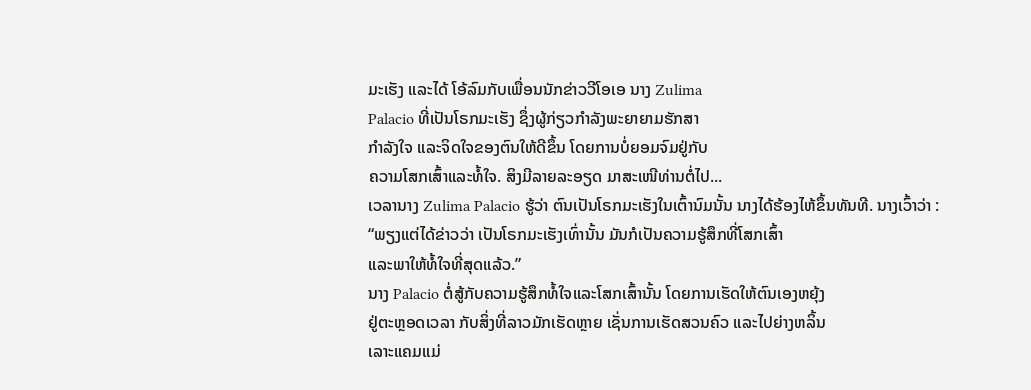ມະເຮັງ ແລະໄດ້ ໂອ້ລົມກັບເພື່ອນນັກຂ່າວວີໂອເອ ນາງ Zulima
Palacio ທີ່ເປັນໂຣກມະເຮັງ ຊຶ່ງຜູ້ກ່ຽວກຳລັງພະຍາຍາມຮັກສາ
ກໍາລັງໃຈ ແລະຈິດໃຈຂອງຕົນໃຫ້ດີຂຶ້ນ ໂດຍການບໍ່ຍອມຈົມຢູ່ກັບ
ຄວາມໂສກເສົ້າແລະທໍ້ໃຈ. ສິງມີລາຍລະອຽດ ມາສະເໜີທ່ານຕໍ່ໄປ...
ເວລານາງ Zulima Palacio ຮູ້ວ່າ ຕົນເປັນໂຣກມະເຮັງໃນເຕົ້ານົມນັ້ນ ນາງໄດ້ຮ້ອງໄຫ້ຂຶ້ນທັນທີ. ນາງເວົ້າວ່າ :
“ພຽງແຕ່ໄດ້ຂ່າວວ່າ ເປັນໂຣກມະເຮັງເທົ່ານັ້ນ ມັນກໍເປັນຄວາມຮູ້ສຶກທີ່ໂສກເສົ້າ
ແລະພາໃຫ້ທໍ້ໃຈທີ່ສຸດແລ້ວ.”
ນາງ Palacio ຕໍ່ສູ້ກັບຄວາມຮູ້ສຶກທໍ້ໃຈແລະໂສກເສົ້ານັ້ນ ໂດຍການເຮັດໃຫ້ຕົນເອງຫຍຸ້ງ
ຢູ່ຕະຫຼອດເວລາ ກັບສິ່ງທີ່ລາວມັກເຮັດຫຼາຍ ເຊັ່ນການເຮັດສວນຄົວ ແລະໄປຍ່າງຫລິ້ນ
ເລາະແຄມແມ່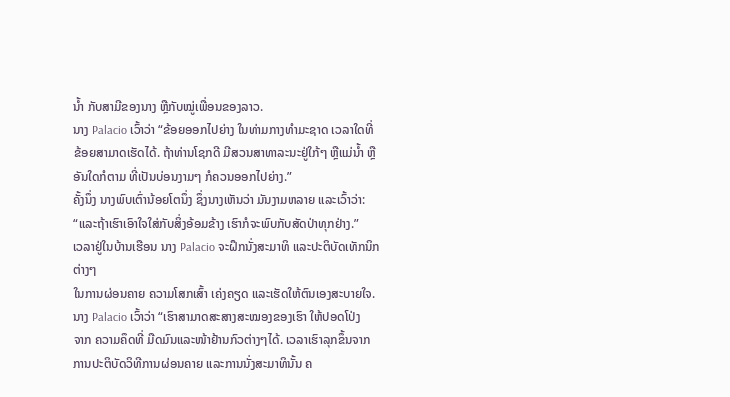ນ້ຳ ກັບສາມີຂອງນາງ ຫຼືກັບໝູ່ເພື່ອນຂອງລາວ.
ນາງ Palacio ເວົ້າວ່າ “ຂ້ອຍອອກໄປຍ່າງ ໃນທ່າມກາງທຳມະຊາດ ເວລາໃດທີ່
ຂ້ອຍສາມາດເຮັດໄດ້. ຖ້າທ່ານໂຊກດີ ມີສວນສາທາລະນະຢູ່ໃກ້ໆ ຫຼືແມ່ນ້ຳ ຫຼື
ອັນໃດກໍຕາມ ທີ່ເປັນບ່ອນງາມໆ ກໍຄວນອອກໄປຍ່າງ.”
ຄັ້ງນຶ່ງ ນາງພົບເຕົ່ານ້ອຍໂຕນຶ່ງ ຊຶ່ງນາງເຫັນວ່າ ມັນງາມຫລາຍ ແລະເວົ້າວ່າ:
“ແລະຖ້າເຮົາເອົາໃຈໃສ່ກັບສິ່ງອ້ອມຂ້າງ ເຮົາກໍຈະພົບກັບສັດປ່າທຸກຢ່າງ.”
ເວລາຢູ່ໃນບ້ານເຮືອນ ນາງ Palacio ຈະຝຶກນັ່ງສະມາທິ ແລະປະຕິບັດເທັກນິກຕ່າງໆ
ໃນການຜ່ອນຄາຍ ຄວາມໂສກເສົ້າ ເຄ່ງຄຽດ ແລະເຮັດໃຫ້ຕົນເອງສະບາຍໃຈ.
ນາງ Palacio ເວົ້າວ່າ “ເຮົາສາມາດສະສາງສະໝອງຂອງເຮົາ ໃຫ້ປອດໂປ່ງ
ຈາກ ຄວາມຄຶດທີ່ ມືດມົນແລະໜ້າຢ້ານກົວຕ່າງໆໄດ້. ເວລາເຮົາລຸກຂຶ້ນຈາກ
ການປະຕິບັດວິທີການຜ່ອນຄາຍ ແລະການນັ່ງສະມາທິນັ້ນ ຄ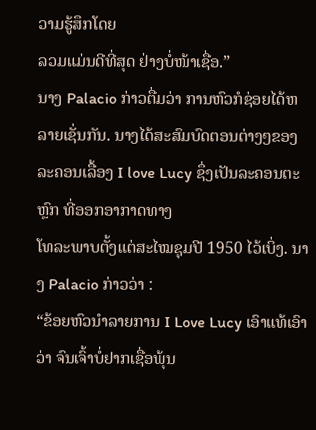ວາມຮູ້ສຶກໂດຍ
ລວມແມ່ນດີທີ່ສຸດ ຢ່າງບໍ່ໜ້າເຊື່ອ.”
ນາງ Palacio ກ່າວຕື່ມວ່າ ການຫົວກໍຊ່ອຍໄດ້ຫລາຍເຊັ່ນກັນ. ນາງໄດ້ສະສົມບົດຕອນຕ່າງໆຂອງລະຄອນເລື້ອງ I love Lucy ຊຶ່ງເປັນລະຄອນຕະຫຼົກ ທີ່ອອກອາກາດທາງ
ໂທລະພາບຕັ້ງແຕ່ສະໄໝຊຸມປີ 1950 ໄວ້ເບິ່ງ. ນາງ Palacio ກ່າວວ່າ :
“ຂ້ອຍຫົວນຳລາຍການ I Love Lucy ເອົາແທ້ເອົາວ່າ ຈົນເຈົ້າບໍ່ຢາກເຊື່ອພຸ້ນ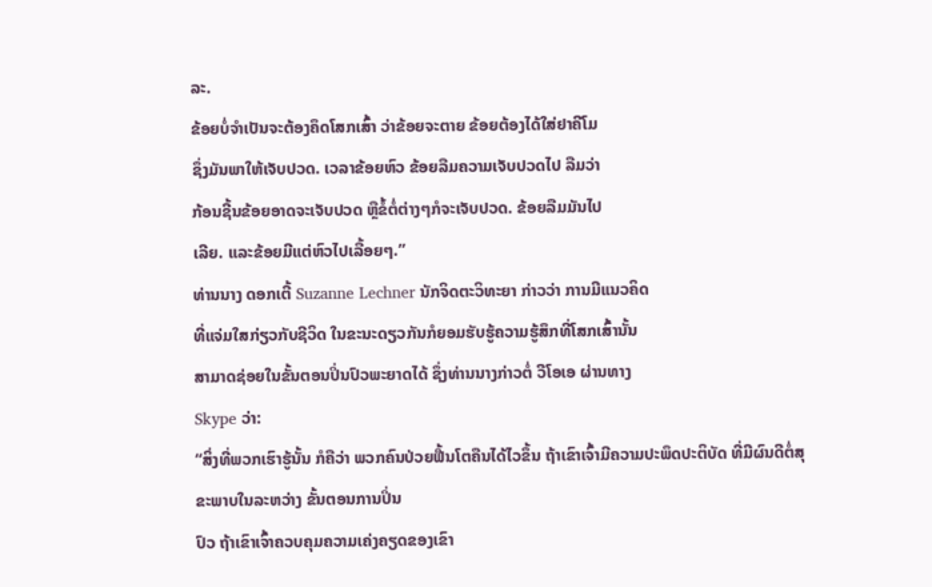ລະ.
ຂ້ອຍບໍ່ຈຳເປັນຈະຕ້ອງຄຶດໂສກເສົ້າ ວ່າຂ້ອຍຈະຕາຍ ຂ້ອຍຕ້ອງໄດ້ໃສ່ຢາຄີໂມ
ຊຶ່ງມັນພາໃຫ້ເຈັບປວດ. ເວລາຂ້ອຍຫົວ ຂ້ອຍລືມຄວາມເຈັບປວດໄປ ລືມວ່າ
ກ້ອນຊີ້ນຂ້ອຍອາດຈະເຈັບປວດ ຫຼືຂໍ້ຕໍ່ຕ່າງໆກໍຈະເຈັບປວດ. ຂ້ອຍລືມມັນໄປ
ເລີຍ. ແລະຂ້ອຍມີແຕ່ຫົວໄປເລື້ອຍໆ.”
ທ່ານນາງ ດອກເຕີ້ Suzanne Lechner ນັກຈິດຕະວິທະຍາ ກ່າວວ່າ ການມີແນວຄິດ
ທີ່ແຈ່ມໃສກ່ຽວກັບຊີວິດ ໃນຂະນະດຽວກັນກໍຍອມຮັບຮູ້ຄວາມຮູ້ສຶກທີ່ໂສກເສົ້ານັ້ນ
ສາມາດຊ່ອຍໃນຂັ້ນຕອນປິ່ນປົວພະຍາດໄດ້ ຊຶ່ງທ່ານນາງກ່າວຕໍ່ ວີໂອເອ ຜ່ານທາງ
Skype ວ່າ:
“ສິ່ງທີ່ພວກເຮົາຮູ້ນັ້ນ ກໍຄືວ່າ ພວກຄົນປ່ວຍຟື້ນໂຕຄືນໄດ້ໄວຂຶ້ນ ຖ້າເຂົາເຈົ້າມີຄວາມປະພຶດປະຕິບັດ ທີ່ມີຜົນດີຕໍ່ສຸຂະພາບໃນລະຫວ່າງ ຂັ້ນຕອນການປິ່ນ
ປົວ ຖ້າເຂົາເຈົ້າຄວບຄຸມຄວາມເຄ່ງຄຽດຂອງເຂົາ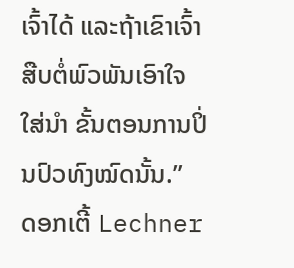ເຈົ້າໄດ້ ແລະຖ້າເຂົາເຈົ້າ
ສືບຕໍ່ພົວພັນເອົາໃຈໃສ່ນໍາ ຂັ້ນຕອນການປິ່ນປົວທົງໝົດນັ້ນ.”
ດອກເຕີ້ Lechner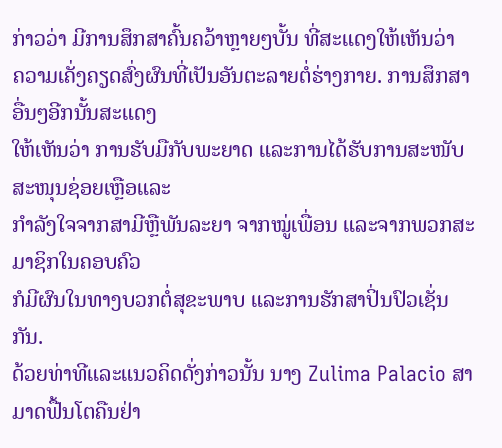ກ່າວວ່າ ມີການສຶກສາຄົ້ນຄວ້າຫຼາຍໆບັ້ນ ທີ່ສະແດງໃຫ້ເຫັນວ່າ
ຄວາມເຄັ່ງຄຽດສົ່ງຜົນທີ່ເປັນອັນຕະລາຍຕໍ່ຮ່າງກາຍ. ການສຶກສາອື່ນໆອີກນັ້ນສະແດງ
ໃຫ້ເຫັນວ່າ ການຮັບມືກັບພະຍາດ ແລະການໄດ້ຮັບການສະໜັບສະໜຸນຊ່ອຍເຫຼືອແລະ
ກໍາລັງໃຈຈາກສາມີຫຼືພັນລະຍາ ຈາກໝູ່ເພື່ອນ ແລະຈາກພວກສະມາຊິກໃນຄອບຄົວ
ກໍມີຜົນໃນທາງບວກຕໍ່ສຸຂະພາບ ແລະການຮັກສາປິ່ນປົວເຊັ່ນກັນ.
ດ້ວຍທ່າທີແລະແນວຄິດດັ່ງກ່າວນັ້ນ ນາງ Zulima Palacio ສາມາດຟື້ນໂຕຄືນຢ່າ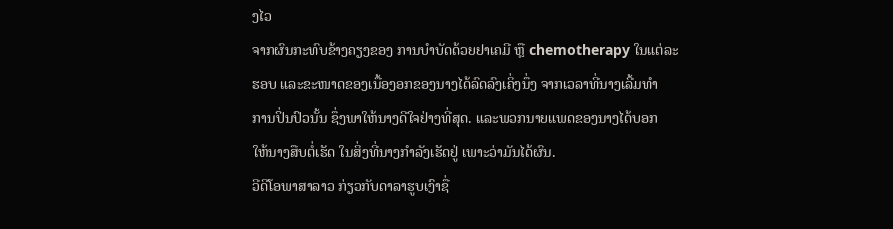ງໄວ
ຈາກຜົນກະທົບຂ້າງຄຽງຂອງ ການບໍາບັດດ້ວຍຢາເຄມີ ຫຼື chemotherapy ໃນແຕ່ລະ
ຮອບ ແລະຂະໜາດຂອງເນື້ອງອກຂອງນາງໄດ້ລົດລົງເຄິ່ງນຶ່ງ ຈາກເວລາທີ່ນາງເລີ້ມທຳ
ການປິ່ນປົວນັ້ນ ຊຶ່ງພາໃຫ້ນາງດີໃຈຢ່າງທີ່ສຸດ. ແລະພວກນາຍແພດຂອງນາງໄດ້ບອກ
ໃຫ້ນາງສືບຕໍ່ເຮັດ ໃນສິ່ງທີ່ນາງກໍາລັງເຮັດຢູ່ ເພາະວ່າມັນໄດ້ຜົນ.
ວີດີໂອພາສາລາວ ກ່ຽວກັບດາລາຮູບເງົາຊື່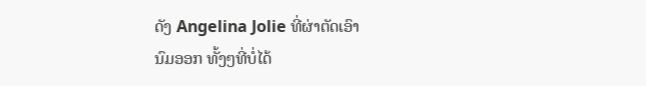ດັງ Angelina Jolie ທີ່ຜ່າຕັດເອົາ
ນົມອອກ ທັ້ງໆທີ່ບໍ່ໄດ້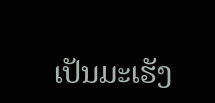ເປັນມະເຮັງ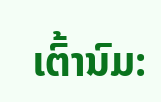ເຕົ້ານົມ: